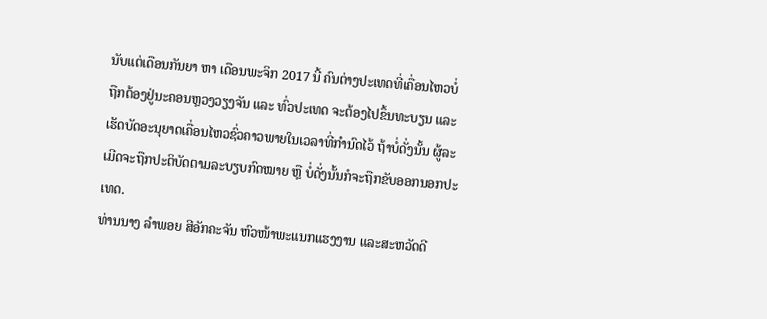ນັບແຕ່ເດືອນກັນຍາ ຫາ ເດືອນພະຈິກ 2017 ນີ້ ຄົນຕ່າງປະເທດທີ່ເຄື່ອນໄຫວບໍ່ຖືກຕ້ອງຢູ່ນະຄອນຫຼວງວຽງຈັນ ແລະ ທົ່ວປະເທດ ຈະຕ້ອງໄປຂຶ້ນທະບຽນ ແລະ ເຮັດບັດອະນຸຍາດເຄື່ອນໄຫວຊົ່ວຄາວພາຍໃນເວລາທີ່ກຳນົດໄວ້ ຖ້າບໍ່ດັ່ງນັ້ນ ຜູ້ລະເມີດຈະຖືກປະຕິບັດຕາມລະບຽບກົດໝາຍ ຫຼື ບໍ່ດັ່ງນັ້ນກໍຈະຖືກຂັບອອກນອກປະເທດ.
ທ່ານນາງ ລຳພອຍ ສີອັກຄະຈັນ ຫົວໜ້າພະແນກແຮງງານ ແລະສະຫວັດດີ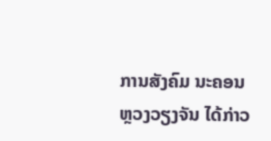ການສັງຄົມ ນະຄອນຫຼວງວຽງຈັນ ໄດ້ກ່າວ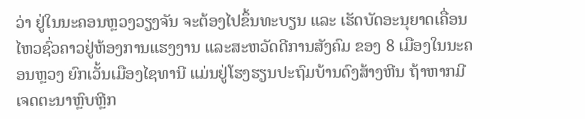ວ່າ ຢູ່ໃນນະຄອນຫຼວງວຽງຈັນ ຈະຕ້ອງໄປຂຶ້ນທະບຽນ ແລະ ເຮັດບັດອະນຸຍາດເຄື່ອນໄຫວຊົ່ວຄາວຢູ່ຫ້ອງການແຮງງານ ແລະສະຫວັດດີການສັງຄົມ ຂອງ 8 ເມືອງໃນນະຄອນຫຼວງ ຍົກເວັ້ນເມືອງໄຊທານີ ແມ່ນຢູ່ໂຮງຮຽນປະຖົມບ້ານດົງສ້າງຫີນ ຖ້າຫາກມີເຈດຕະນາຫຼົບຫຼີກ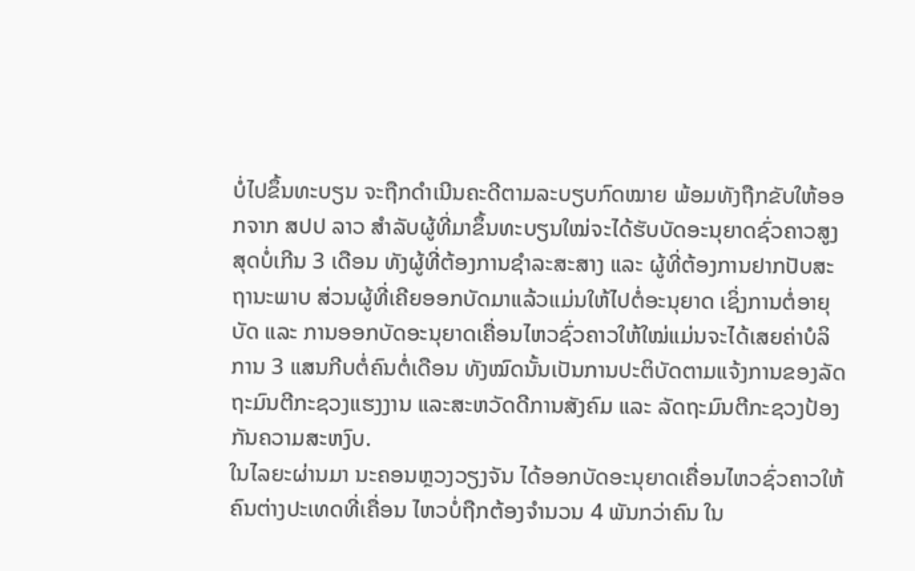ບໍ່ໄປຂຶ້ນທະບຽນ ຈະຖືກດຳເນີນຄະດີຕາມລະບຽບກົດໝາຍ ພ້ອມທັງຖືກຂັບໃຫ້ອອກຈາກ ສປປ ລາວ ສຳລັບຜູ້ທີ່ມາຂຶ້ນທະບຽນໃໝ່ຈະໄດ້ຮັບບັດອະນຸຍາດຊົ່ວຄາວສູງສຸດບໍ່ເກີນ 3 ເດືອນ ທັງຜູ້ທີ່ຕ້ອງການຊຳລະສະສາງ ແລະ ຜູ້ທີ່ຕ້ອງການຢາກປັບສະຖານະພາບ ສ່ວນຜູ້ທີ່ເຄີຍອອກບັດມາແລ້ວແມ່ນໃຫ້ໄປຕໍ່ອະນຸຍາດ ເຊິ່ງການຕໍ່ອາຍຸບັດ ແລະ ການອອກບັດອະນຸຍາດເຄື່ອນໄຫວຊົ່ວຄາວໃຫ້ໃໝ່ແມ່ນຈະໄດ້ເສຍຄ່າບໍລິການ 3 ແສນກີບຕໍ່ຄົນຕໍ່ເດືອນ ທັງໝົດນັ້ນເປັນການປະຕິບັດຕາມແຈ້ງການຂອງລັດຖະມົນຕີກະຊວງແຮງງານ ແລະສະຫວັດດີການສັງຄົມ ແລະ ລັດຖະມົນຕີກະຊວງປ້ອງກັນຄວາມສະຫງົບ.
ໃນໄລຍະຜ່ານມາ ນະຄອນຫຼວງວຽງຈັນ ໄດ້ອອກບັດອະນຸຍາດເຄື່ອນໄຫວຊົ່ວຄາວໃຫ້ຄົນຕ່າງປະເທດທີ່ເຄື່ອນ ໄຫວບໍ່ຖືກຕ້ອງຈຳນວນ 4 ພັນກວ່າຄົນ ໃນ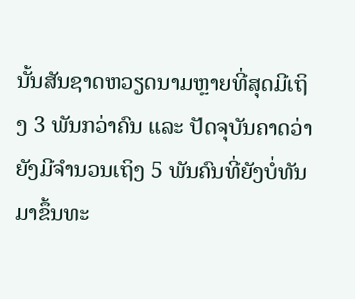ນັ້ນສັນຊາດຫວຽດນາມຫຼາຍທີ່ສຸດມີເຖິງ 3 ພັນກວ່າຄົນ ແລະ ປັດຈຸບັນຄາດວ່າຍັງມີຈຳນວນເຖິງ 5 ພັນຄົນທີ່ຍັງບໍ່ທັນມາຂຶ້ນທະ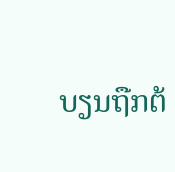ບຽນຖືກຕ້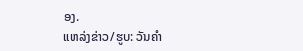ອງ.
ແຫລ່ງຂ່າວ/ຮູບ: ວັນຄໍາ